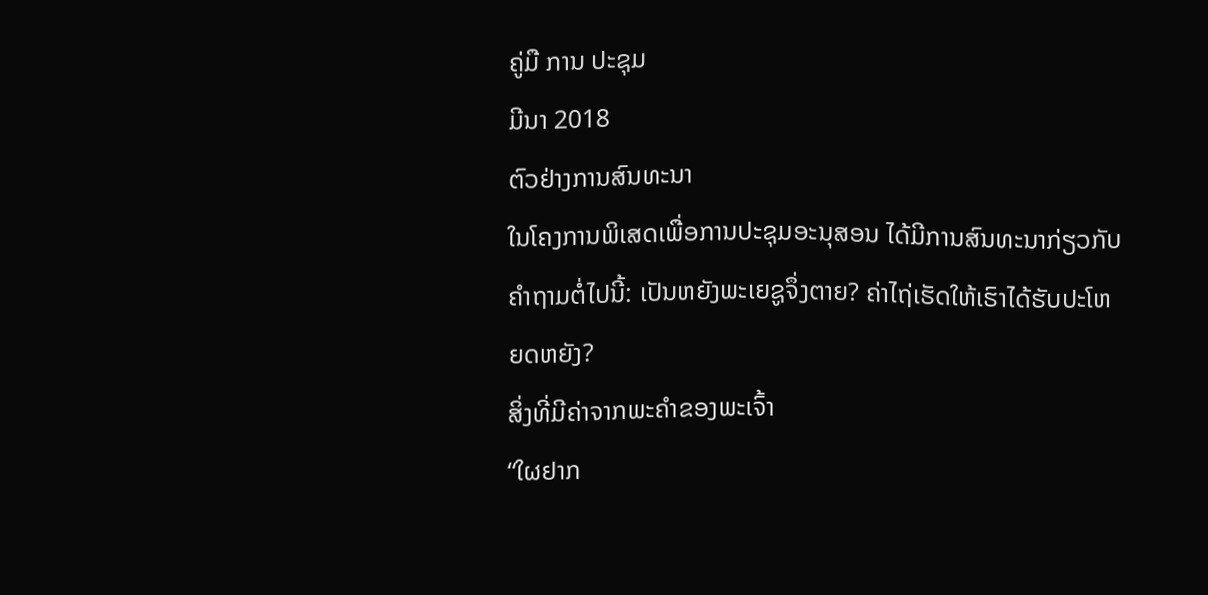ຄູ່ມື ການ ປະຊຸມ
ມີນາ 2018
ຕົວຢ່າງການສົນທະນາ
ໃນໂຄງການພິເສດເພື່ອການປະຊຸມອະນຸສອນ ໄດ້ມີການສົນທະນາກ່ຽວກັບຄຳຖາມຕໍ່ໄປນີ້: ເປັນຫຍັງພະເຍຊູຈຶ່ງຕາຍ? ຄ່າໄຖ່ເຮັດໃຫ້ເຮົາໄດ້ຮັບປະໂຫຍດຫຍັງ?
ສິ່ງທີ່ມີຄ່າຈາກພະຄຳຂອງພະເຈົ້າ
“ໃຜຢາກ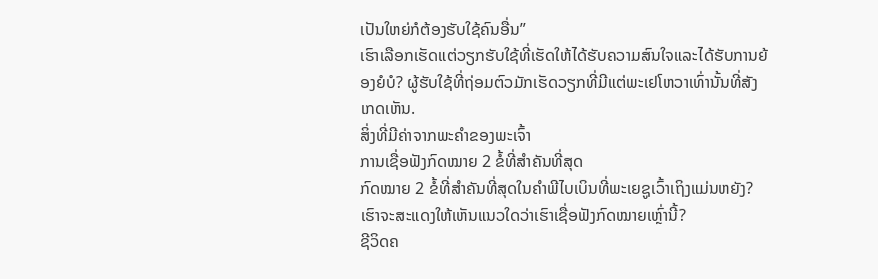ເປັນໃຫຍ່ກໍຕ້ອງຮັບໃຊ້ຄົນອື່ນ”
ເຮົາເລືອກເຮັດແຕ່ວຽກຮັບໃຊ້ທີ່ເຮັດໃຫ້ໄດ້ຮັບຄວາມສົນໃຈແລະໄດ້ຮັບການຍ້ອງຍໍບໍ? ຜູ້ຮັບໃຊ້ທີ່ຖ່ອມຕົວມັກເຮັດວຽກທີ່ມີແຕ່ພະເຢໂຫວາເທົ່ານັ້ນທີ່ສັງເກດເຫັນ.
ສິ່ງທີ່ມີຄ່າຈາກພະຄຳຂອງພະເຈົ້າ
ການເຊື່ອຟັງກົດໝາຍ 2 ຂໍ້ທີ່ສຳຄັນທີ່ສຸດ
ກົດໝາຍ 2 ຂໍ້ທີ່ສຳຄັນທີ່ສຸດໃນຄຳພີໄບເບິນທີ່ພະເຍຊູເວົ້າເຖິງແມ່ນຫຍັງ? ເຮົາຈະສະແດງໃຫ້ເຫັນແນວໃດວ່າເຮົາເຊື່ອຟັງກົດໝາຍເຫຼົ່ານີ້?
ຊີວິດຄ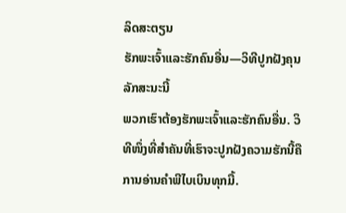ລິດສະຕຽນ
ຮັກພະເຈົ້າແລະຮັກຄົນອື່ນ—ວິທີປູກຝັງຄຸນລັກສະນະນີ້
ພວກເຮົາຕ້ອງຮັກພະເຈົ້າແລະຮັກຄົນອື່ນ. ວິທີໜຶ່ງທີ່ສຳຄັນທີ່ເຮົາຈະປູກຝັງຄວາມຮັກນີ້ຄືການອ່ານຄຳພີໄບເບິນທຸກມື້.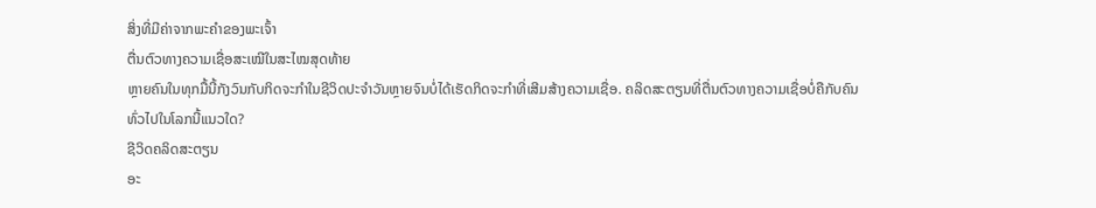ສິ່ງທີ່ມີຄ່າຈາກພະຄຳຂອງພະເຈົ້າ
ຕື່ນຕົວທາງຄວາມເຊື່ອສະເໝີໃນສະໄໝສຸດທ້າຍ
ຫຼາຍຄົນໃນທຸກມື້ນີ້ກັງວົນກັບກິດຈະກຳໃນຊີວິດປະຈຳວັນຫຼາຍຈົນບໍ່ໄດ້ເຮັດກິດຈະກຳທີ່ເສີມສ້າງຄວາມເຊື່ອ. ຄລິດສະຕຽນທີ່ຕື່ນຕົວທາງຄວາມເຊື່ອບໍ່ຄືກັບຄົນທົ່ວໄປໃນໂລກນີ້ແນວໃດ?
ຊີວິດຄລິດສະຕຽນ
ອະ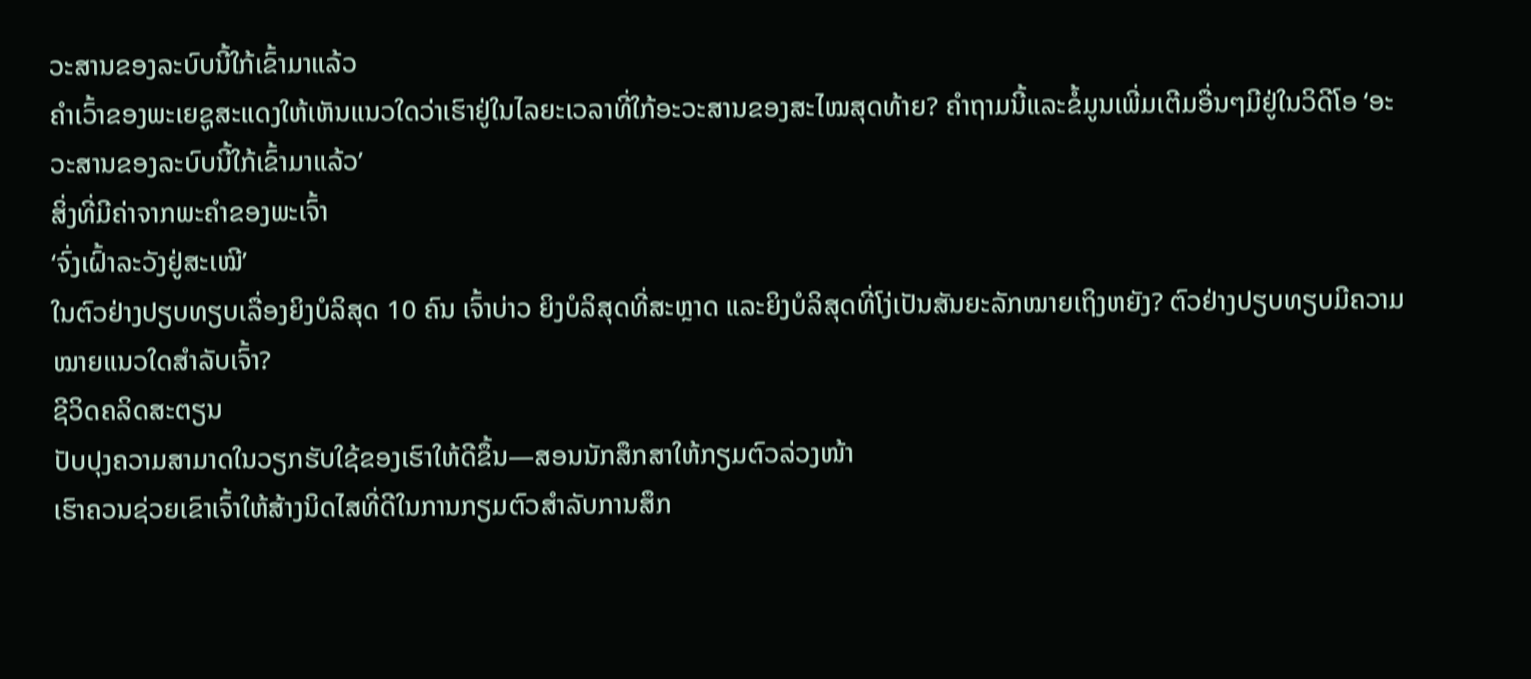ວະສານຂອງລະບົບນີ້ໃກ້ເຂົ້າມາແລ້ວ
ຄຳເວົ້າຂອງພະເຍຊູສະແດງໃຫ້ເຫັນແນວໃດວ່າເຮົາຢູ່ໃນໄລຍະເວລາທີ່ໃກ້ອະວະສານຂອງສະໄໝສຸດທ້າຍ? ຄຳຖາມນີ້ແລະຂໍ້ມູນເພີ່ມເຕີມອື່ນໆມີຢູ່ໃນວິດີໂອ ‘ອະວະສານຂອງລະບົບນີ້ໃກ້ເຂົ້າມາແລ້ວ’
ສິ່ງທີ່ມີຄ່າຈາກພະຄຳຂອງພະເຈົ້າ
‘ຈົ່ງເຝົ້າລະວັງຢູ່ສະເໝີ’
ໃນຕົວຢ່າງປຽບທຽບເລື່ອງຍິງບໍລິສຸດ 10 ຄົນ ເຈົ້າບ່າວ ຍິງບໍລິສຸດທີ່ສະຫຼາດ ແລະຍິງບໍລິສຸດທີ່ໂງ່ເປັນສັນຍະລັກໝາຍເຖິງຫຍັງ? ຕົວຢ່າງປຽບທຽບມີຄວາມໝາຍແນວໃດສຳລັບເຈົ້າ?
ຊີວິດຄລິດສະຕຽນ
ປັບປຸງຄວາມສາມາດໃນວຽກຮັບໃຊ້ຂອງເຮົາໃຫ້ດີຂຶ້ນ—ສອນນັກສຶກສາໃຫ້ກຽມຕົວລ່ວງໜ້າ
ເຮົາຄວນຊ່ວຍເຂົາເຈົ້າໃຫ້ສ້າງນິດໄສທີ່ດີໃນການກຽມຕົວສຳລັບການສຶກ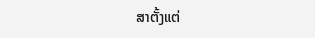ສາຕັ້ງແຕ່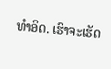ທຳອິດ. ເຮົາຈະເຮັດ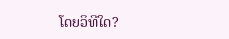ໂດຍວິທີໃດ?